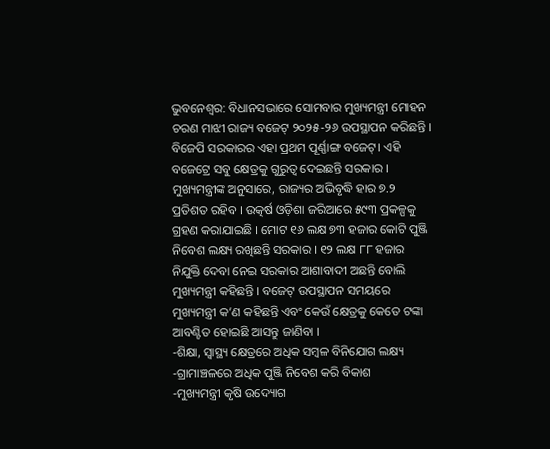ଭୁବନେଶ୍ବର: ବିଧାନସଭାରେ ସୋମବାର ମୁଖ୍ୟମନ୍ତ୍ରୀ ମୋହନ ଚରଣ ମାଝୀ ରାଜ୍ୟ ବଜେଟ୍ ୨୦୨୫-୨୬ ଉପସ୍ଥାପନ କରିଛନ୍ତି । ବିଜେପି ସରକାରର ଏହା ପ୍ରଥମ ପୂର୍ଣ୍ଣାଙ୍ଗ ବଜେଟ୍। ଏହି ବଜେଟ୍ରେ ସବୁ କ୍ଷେତ୍ରକୁ ଗୁରୁତ୍ବ ଦେଇଛନ୍ତି ସରକାର । ମୁଖ୍ୟମନ୍ତ୍ରୀଙ୍କ ଅନୁସାରେ, ରାଜ୍ୟର ଅଭିବୃଦ୍ଧି ହାର ୭.୨ ପ୍ରତିଶତ ରହିବ । ଉତ୍କର୍ଷ ଓଡ଼ିଶା ଜରିଆରେ ୫୯୩ ପ୍ରକଳ୍ପକୁ ଗ୍ରହଣ କରାଯାଇଛି । ମୋଟ ୧୬ ଲକ୍ଷ ୭୩ ହଜାର କୋଟି ପୁଞ୍ଜି ନିବେଶ ଲକ୍ଷ୍ୟ ରଖିଛନ୍ତି ସରକାର । ୧୨ ଲକ୍ଷ ୮୮ ହଜାର ନିଯୁକ୍ତି ଦେବା ନେଇ ସରକାର ଆଶାବାଦୀ ଅଛନ୍ତି ବୋଲି ମୁଖ୍ୟମନ୍ତ୍ରୀ କହିଛନ୍ତି । ବଜେଟ୍ ଉପସ୍ଥାପନ ସମୟରେ ମୁଖ୍ୟମନ୍ତ୍ରୀ କ’ଣ କହିଛନ୍ତି ଏବଂ କେଉଁ କ୍ଷେତ୍ରକୁ କେତେ ଟଙ୍କା ଆବଣ୍ଟିତ ହୋଇଛି ଆସନ୍ତୁ ଜାଣିବା ।
-ଶିକ୍ଷା, ସ୍ବାସ୍ଥ୍ୟ କ୍ଷେତ୍ରରେ ଅଧିକ ସମ୍ବଳ ବିନିଯୋଗ ଲକ୍ଷ୍ୟ
-ଗ୍ରାମାଞ୍ଚଳରେ ଅଧିକ ପୁଞ୍ଜି ନିବେଶ କରି ବିକାଶ
-ମୁଖ୍ୟମନ୍ତ୍ରୀ କୃଷି ଉଦ୍ୟୋଗ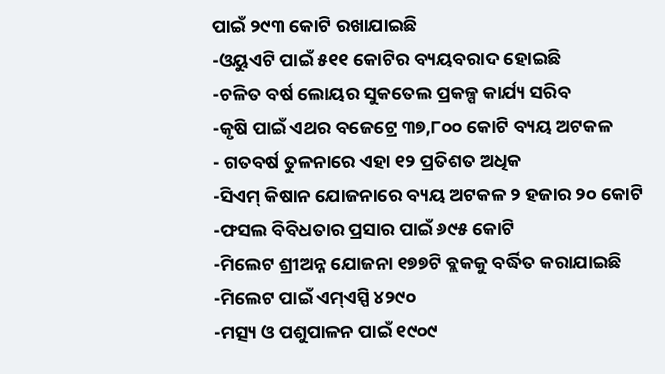ପାଇଁ ୨୯୩ କୋଟି ରଖାଯାଇଛି
-ଓୟୁଏଟି ପାଇଁ ୫୧୧ କୋଟିର ବ୍ୟୟବରାଦ ହୋଇଛି
-ଚଳିତ ବର୍ଷ ଲୋୟର ସୁକତେଲ ପ୍ରକଳ୍ପ କାର୍ଯ୍ୟ ସରିବ
-କୃଷି ପାଇଁ ଏଥର ବଜେଟ୍ରେ ୩୭,୮୦୦ କୋଟି ବ୍ୟୟ ଅଟକଳ
- ଗତବର୍ଷ ତୁଳନାରେ ଏହା ୧୨ ପ୍ରତିଶତ ଅଧିକ
-ସିଏମ୍ କିଷାନ ଯୋଜନାରେ ବ୍ୟୟ ଅଟକଳ ୨ ହଜାର ୨୦ କୋଟି
-ଫସଲ ବିବିଧତାର ପ୍ରସାର ପାଇଁ ୬୯୫ କୋଟି
-ମିଲେଟ ଶ୍ରୀଅନ୍ନ ଯୋଜନା ୧୭୭ଟି ବ୍ଲକକୁ ବର୍ଦ୍ଧିତ କରାଯାଇଛି
-ମିଲେଟ ପାଇଁ ଏମ୍ଏସ୍ପି ୪୨୯୦
-ମତ୍ସ୍ୟ ଓ ପଶୁପାଳନ ପାଇଁ ୧୯୦୯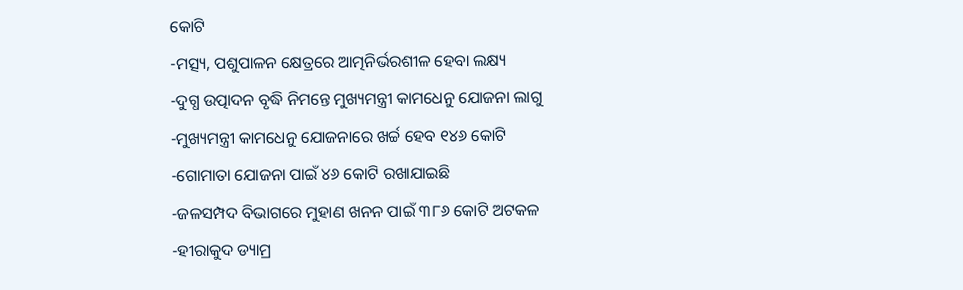କୋଟି
-ମତ୍ସ୍ୟ, ପଶୁପାଳନ କ୍ଷେତ୍ରରେ ଆତ୍ମନିର୍ଭରଶୀଳ ହେବା ଲକ୍ଷ୍ୟ
-ଦୁଗ୍ଧ ଉତ୍ପାଦନ ବୃଦ୍ଧି ନିମନ୍ତେ ମୁଖ୍ୟମନ୍ତ୍ରୀ କାମଧେନୁ ଯୋଜନା ଲାଗୁ
-ମୁଖ୍ୟମନ୍ତ୍ରୀ କାମଧେନୁ ଯୋଜନାରେ ଖର୍ଚ୍ଚ ହେବ ୧୪୬ କୋଟି
-ଗୋମାତା ଯୋଜନା ପାଇଁ ୪୬ କୋଟି ରଖାଯାଇଛି
-ଜଳସମ୍ପଦ ବିଭାଗରେ ମୁହାଣ ଖନନ ପାଇଁ ୩୮୬ କୋଟି ଅଟକଳ
-ହୀରାକୁଦ ଡ୍ୟାମ୍ର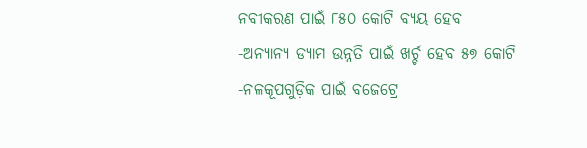ନବୀକରଣ ପାଇଁ ୮୫୦ କୋଟି ବ୍ୟୟ ହେବ
-ଅନ୍ୟାନ୍ୟ ଡ୍ୟାମ ଉନ୍ନତି ପାଇଁ ଖର୍ଚ୍ଚ ହେବ ୫୭ କୋଟି
-ନଳକୂପଗୁଡ଼ିକ ପାଇଁ ବଜେଟ୍ରେ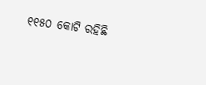୧୧୫୦ କୋଟି ରହିଛି